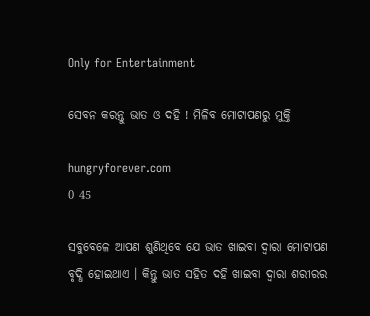Only for Entertainment

ସେବନ କରନ୍ତୁ ଭାତ ଓ ଦହି ! ମିଳିବ ମୋଟାପଣରୁ ମୁକ୍ତି

hungryforever.com
0 45

ସବୁବେଳେ ଆପଣ ଶୁଣିଥିବେ ଯେ ଭାତ ଖାଇବା ଦ୍ୱାରା ମୋଟାପଣ ବୃଦ୍ଧି ହୋଇଥାଏ । କିନ୍ତୁ ଭାତ ସହିତ ଦହି ଖାଇବା ଦ୍ୱାରା ଶରୀରର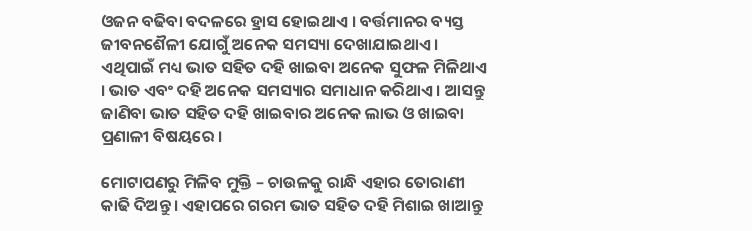ଓଜନ ବଢିବା ବଦଳରେ ହ୍ରାସ ହୋଇଥାଏ । ବର୍ତ୍ତମାନର ବ୍ୟସ୍ତ ଜୀବନଶୈଳୀ ଯୋଗୁଁ ଅନେକ ସମସ୍ୟା ଦେଖାଯାଇଥାଏ । ଏଥିପାଇଁ ମଧ୍ୟ ଭାତ ସହିତ ଦହି ଖାଇବା ଅନେକ ସୁଫଳ ମିଳିଥାଏ । ଭାତ ଏବଂ ଦହି ଅନେକ ସମସ୍ୟାର ସମାଧାନ କରିଥାଏ । ଆସନ୍ତୁ ଜାଣିବା ଭାତ ସହିତ ଦହି ଖାଇବାର ଅନେକ ଲାଭ ଓ ଖାଇବା ପ୍ରଣାଳୀ ବିଷୟରେ ।

ମୋଟାପଣରୁ ମିଳିବ ମୁକ୍ତି – ଚାଉଳକୁ ରାନ୍ଧି ଏହାର ତୋରାଣୀ କାଢି ଦିଅନ୍ତୁ । ଏହାପରେ ଗରମ ଭାତ ସହିତ ଦହି ମିଶାଇ ଖାଆନ୍ତୁ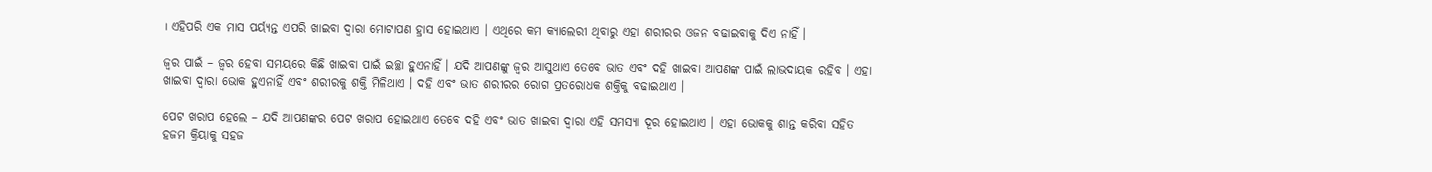। ଏହିପରି ଏକ ମାସ ପର୍ୟ୍ୟନ୍ତ ଏପରି ଖାଇବା ଦ୍ୱାରା ମୋଟାପଣ ହ୍ରାସ ହୋଇଥାଏ । ଏଥିରେ କମ କ୍ୟାଲେରୀ ଥିବାରୁ ଏହା ଶରୀରର ଓଜନ ବଢାଇବାକୁ ଦିଏ ନାହିଁ ।

ଜ୍ୱର ପାଇଁ – ଜ୍ୱର ହେବା ସମୟରେ କିଛି ଖାଇବା ପାଇଁ ଇଚ୍ଛା ହୁଏନାହିଁ । ଯଦି ଆପଣଙ୍କୁ ଜ୍ୱର ଆସୁଥାଏ ତେବେ ଭାତ ଏବଂ ଦହି ଖାଇବା ଆପଣଙ୍କ ପାଇଁ ଲାଭଦାୟକ ରହିବ । ଏହା ଖାଇବା ଦ୍ୱାରା ଭୋକ ହୁଏନାହିଁ ଏବଂ ଶରୀରକୁ ଶକ୍ତି ମିଳିଥାଏ । ଦହି ଏବଂ ଭାତ ଶରୀରର ରୋଗ ପ୍ରତରୋଧକ ଶକ୍ତିକୁ ବଢାଇଥାଏ ।

ପେଟ ଖରାପ ହେଲେ – ଯଦି ଆପଣଙ୍କର ପେଟ ଖରାପ ହୋଇଥାଏ ତେବେ ଦହି ଏବଂ ଭାତ ଖାଇବା ଦ୍ୱାରା ଏହି ସମସ୍ୟା ଦୂର ହୋଇଥାଏ । ଏହା ଭୋକକୁ ଶାନ୍ତ କରିବା ସହିତ ହଜମ କ୍ରିୟାକୁ ସହଜ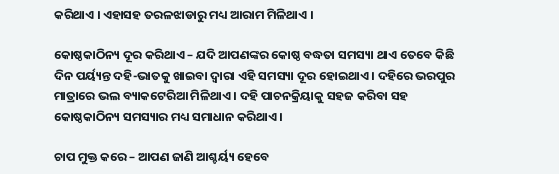କରିଥାଏ । ଏହାସହ ତରଳଝାଡାରୁ ମଧ୍ୟ ଆରାମ ମିଳିଥାଏ ।

କୋଷ୍ଠକାଠିନ୍ୟ ଦୂର କରିଥାଏ – ଯଦି ଆପଣଙ୍କର କୋଷ୍ଠ ବଦ୍ଧତା ସମସ୍ୟା ଥାଏ ତେବେ କିଛି ଦିନ ପର୍ୟ୍ୟନ୍ତ ଦହି-ଭାତକୁ ଖାଇବା ଦ୍ୱାରା ଏହି ସମସ୍ୟା ଦୂର ହୋଇଥାଏ । ଦହିରେ ଭରପୁର ମାତ୍ରାରେ ଭଲ ବ୍ୟାକଟେରିଆ ମିଳିଥାଏ । ଦହି ପାଚନକ୍ରିୟାକୁ ସହଜ କରିବା ସହ କୋଷ୍ଠକାଠିନ୍ୟ ସମସ୍ୟାର ମଧ୍ୟ ସମାଧାନ କରିଥାଏ ।

ଚାପ ମୁକ୍ତ କରେ – ଆପଣ ଜାଣି ଆଶ୍ଚର୍ୟ୍ୟ ହେବେ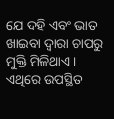ଯେ ଦହି ଏବଂ ଭାତ ଖାଇବା ଦ୍ୱାରା ଚାପରୁ ମୁକ୍ତି ମିଳିଥାଏ । ଏଥିରେ ଉପସ୍ଥିତ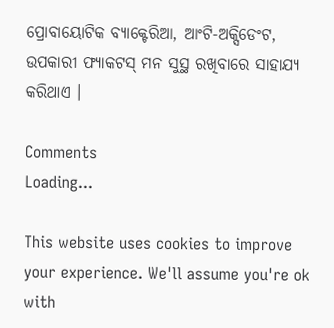ପ୍ରୋବାୟୋଟିକ ବ୍ୟାକ୍ଟେରିଆ, ଆଂଟି-ଅକ୍ସିଡେଂଟ, ଉପକାରୀ ଫ୍ୟାକଟସ୍ ମନ ସୁସ୍ଥ ରଖିବାରେ ସାହାଯ୍ୟ କରିଥାଏ ।

Comments
Loading...

This website uses cookies to improve your experience. We'll assume you're ok with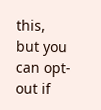this, but you can opt-out if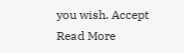you wish. Accept Read More